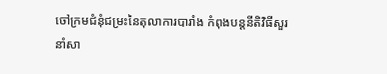ចៅក្រមជំនុំជម្រះនៃតុលាការបារាំង កំពុងបន្តនីតិវិធីសួរនាំសា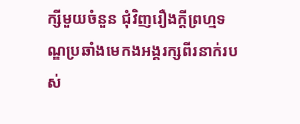ក្សីមួយចំនួន ជុំវិញរឿងក្តីព្រហ្មទណ្ឌប្រឆាំងមេកងអង្គរក្សពីរនាក់របស់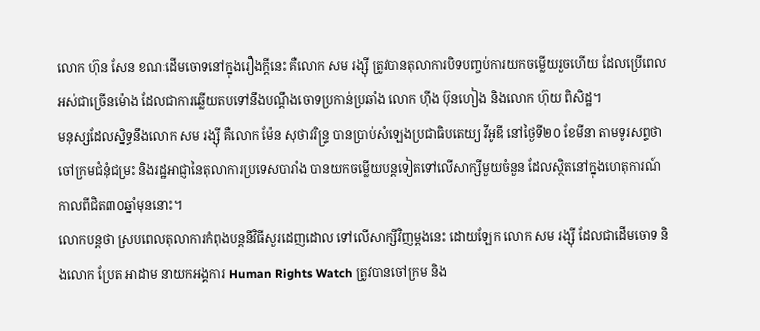លោក ហ៊ុន សែន ខណៈដើមចោទនៅក្នុងរឿងក្តីនេះ គឺលោក សម រង្ស៊ី ត្រូវបានតុលាការបិទបញ្ចប់ការយកចម្លើយរួចហើយ ដែលប្រើពេលអស់ជាច្រើនម៉ោង ដែលជាការឆ្លើយតបទៅនឹងបណ្តឹងចោទប្រកាន់ប្រឆាំង លោក ហ៊ីង ប៊ុនហៀង និងលោក ហ៊ុយ ពិសិដ្ឋ។
មនុស្សដែលស្និទ្ធនឹងលោក សម រង្ស៊ី គឺលោក ម៉ែន សុថាវរិន្ទ្រ បានប្រាប់សំឡេងប្រជាធិបតេយ្យ វីអូឌី នៅថ្ងៃទី២០ ខែមីនា តាមទូរសព្ទថា ចៅក្រមជំនុំជម្រះ និងរដ្ឋអាជ្ញានៃតុលាការប្រទេសបារាំង បានយកចម្លើយបន្តទៀតទៅលើសាក្សីមួយចំនួន ដែលស្ថិតនៅក្នុងហេតុការណ៍ កាលពីជិត៣០ឆ្នាំមុននោះ។
លោកបន្តថា ស្របពេលតុលាការកំពុងបន្តនីវិធីសួរដេញដោល ទៅលើសាក្សីវិញម្តងនេះ ដោយឡែក លោក សម រង្ស៊ី ដែលជាដើមចោទ និងលោក ប្រែត អាដាម នាយកអង្គការ Human Rights Watch ត្រូវបានចៅក្រម និង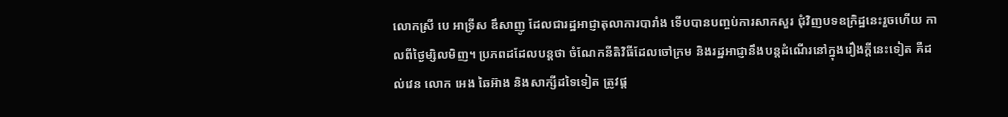លោកស្រី បេ អាទ្រីស ឌឹសាញូ ដែលជារដ្ឋអាជ្ញាតុលាការបារាំង ទើបបានបញ្ចប់ការសាកសួរ ជុំវិញបទឧក្រិដ្ឋនេះរួចហើយ កាលពីថ្ងៃម្សិលមិញ។ ប្រភពដដែលបន្តថា ចំណែកនីតិវិធីដែលចៅក្រម និងរដ្ឋអាជ្ញានឹងបន្តដំណើរនៅក្នុងរឿងក្តីនេះទៀត គឺដល់វេន លោក អេង ឆៃអ៊ាង និងសាក្សីដទៃទៀត ត្រូវផ្ត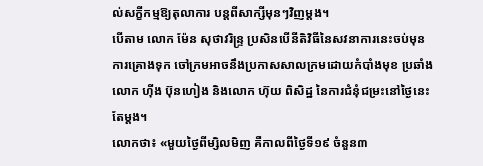ល់សក្ខីកម្មឱ្យតុលាការ បន្តពីសាក្សីមុនៗវិញម្តង។
បើតាម លោក ម៉ែន សុថាវរិន្រ្ទ ប្រសិនបើនីតិវិធីនៃសវនាការនេះចប់មុនការគ្រោងទុក ចៅក្រមអាចនឹងប្រកាសសាលក្រមដោយកំបាំងមុខ ប្រឆាំង លោក ហ៊ីង ប៊ុនហៀង និងលោក ហ៊ុយ ពិសិដ្ឋ នៃការជំនុំជម្រះនៅថ្ងៃនេះតែម្តង។
លោកថា៖ «មួយថ្ងៃពីម្សិលមិញ គឺកាលពីថ្ងៃទី១៩ ចំនួន៣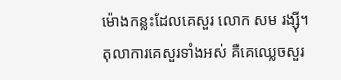ម៉ោងកន្លះដែលគេសួរ លោក សម រង្ស៊ី។ តុលាការគេសួរទាំងអស់ គឺគេឈ្លេចសួរ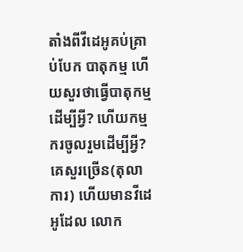តាំងពីវីដេអូគប់គ្រាប់បែក បាតុកម្ម ហើយសួរថាធ្វើបាតុកម្មដើម្បីអ្វី? ហើយកម្មករចូលរួមដើម្បីអ្វី? គេសួរច្រើន(តុលាការ) ហើយមានវីដេអូដែល លោក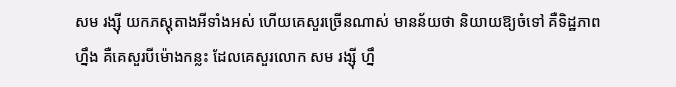សម រង្ស៊ី យកភស្តុតាងអីទាំងអស់ ហើយគេសួរច្រើនណាស់ មានន័យថា និយាយឱ្យចំទៅ គឺទិដ្ឋភាពហ្នឹង គឺគេសួរបីម៉ោងកន្លះ ដែលគេសួរលោក សម រង្ស៊ី ហ្នឹ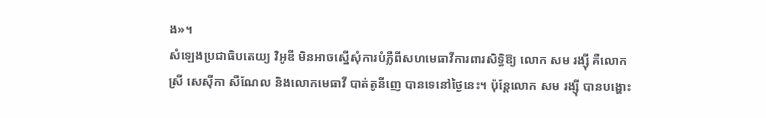ង»។
សំឡេងប្រជាធិបតេយ្យ វិអូឌី មិនអាចស្នើសុំការបំភ្លឺពីសហមេធាវីការពារសិទ្ធិឱ្យ លោក សម រង្ស៊ី គឺលោកស្រី សេស៊ីកា សឺណែល និងលោកមេធាវី បាត់តូនីញេ បានទេនៅថ្ងៃនេះ។ ប៉ុន្តែលោក សម រង្ស៊ី បានបង្ហោះ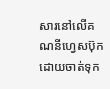សារនៅលើគណនីហ្វេសប៊ុក ដោយចាត់ទុក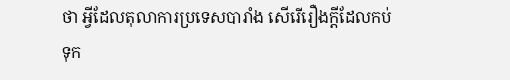ថា អ្វីដែលតុលាការប្រទេសបារាំង សើរើរឿងក្តីដែលកប់ទុក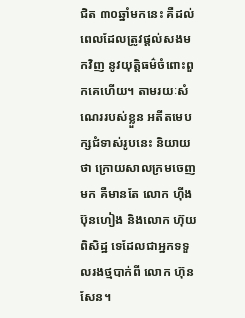ជិត ៣០ឆ្នាំមកនេះ គឺដល់ពេលដែលត្រូវផ្តល់សងមកវិញ នូវយុត្តិធម៌ចំពោះពួកគេហើយ។ តាមរយៈសំណេររបស់ខ្លួន អតីតមេបក្សជំទាស់រូបនេះ និយាយថា ក្រោយសាលក្រមចេញមក គឺមានតែ លោក ហ៊ីង ប៊ុនហៀង និងលោក ហ៊ុយ ពិសិដ្ឋ ទេដែលជាអ្នកទទួលរងថ្មបាក់ពី លោក ហ៊ុន សែន។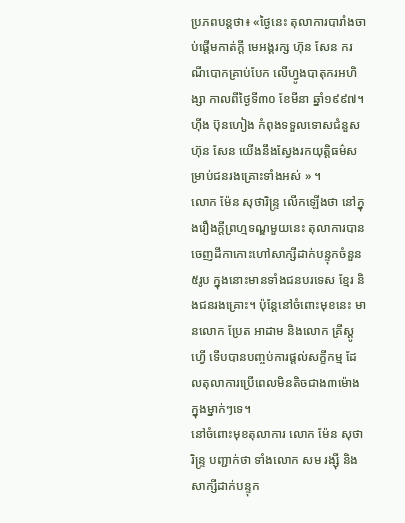ប្រភពបន្តថា៖ «ថ្ងៃនេះ តុលាការបារាំងចាប់ផ្តើមកាត់ក្តី មេអង្គរក្ស ហ៊ុន សែន ករណីបោកគ្រាប់បែក លើហ្វូងបាតុករអហិង្សា កាលពីថ្ងៃទី៣០ ខែមីនា ឆ្នាំ១៩៩៧។ ហ៊ីង ប៊ុនហៀង កំពុងទទួលទោសជំនួស ហ៊ុន សែន យើងនឹងស្វែងរកយុត្តិធម៌សម្រាប់ជនរងគ្រោះទាំងអស់ » ។
លោក ម៉ែន សុថារិន្រ្ទ លើកឡើងថា នៅក្នុងរឿងក្តីព្រហ្មទណ្ឌមួយនេះ តុលាការបានចេញដីកាកោះហៅសាក្សីដាក់បន្ទុកចំនួន ៥រូប ក្នុងនោះមានទាំងជនបរទេស ខ្មែរ និងជនរងគ្រោះ។ ប៉ុន្តែនៅចំពោះមុខនេះ មានលោក ប្រែត អាដាម និងលោក គ្រីស្តូ ហ្វើ ទើបបានបញ្ចប់ការផ្តល់សក្ខីកម្ម ដែលតុលាការប្រើពេលមិនតិចជាង៣ម៉ោងក្នុងម្នាក់ៗទេ។
នៅចំពោះមុខតុលាការ លោក ម៉ែន សុថារិន្រ្ទ បញ្ជាក់ថា ទាំងលោក សម រង្ស៊ី និងសាក្សីដាក់បន្ទុក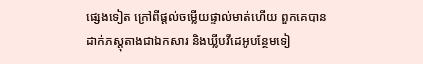ផ្សេងទៀត ក្រៅពីផ្តល់ចម្លើយផ្ទាល់មាត់ហើយ ពួកគេបានដាក់ភស្តុតាងជាឯកសារ និងឃ្លីបវីដេអូបន្ថែមទៀ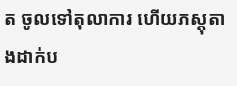ត ចូលទៅតុលាការ ហើយភស្តុតាងដាក់ប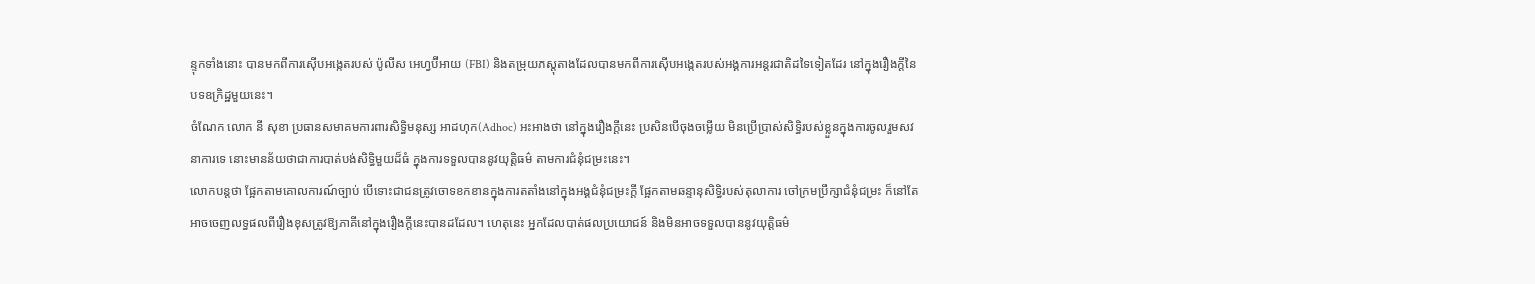ន្ទុកទាំងនោះ បានមកពីការស៊ើបអង្កេតរបស់ ប៉ូលីស អេហ្វប៊ីអាយ (FBI) និងតម្រុយភស្តុតាងដែលបានមកពីការស៊ើបអង្កេតរបស់អង្គការអន្តរជាតិដទៃទៀតដែរ នៅក្នុងរឿងក្តីនៃបទឧក្រិដ្ឋមួយនេះ។
ចំណែក លោក នី សុខា ប្រធានសមាគមការពារសិទ្ធិមនុស្ស អាដហុក(Adhoc) អះអាងថា នៅក្នុងរឿងក្តីនេះ ប្រសិនបើចុងចម្លើយ មិនប្រើប្រាស់សិទ្ធិរបស់ខ្លួនក្នុងការចូលរួមសវនាការទេ នោះមានន័យថាជាការបាត់បង់សិទ្ធិមួយដ៏ធំ ក្នុងការទទួលបាននូវយុត្តិធម៌ តាមការជំនុំជម្រះនេះ។
លោកបន្តថា ផ្អែកតាមគោលការណ៍ច្បាប់ បើទោះជាជនត្រូវចោទខកខានក្នុងការតតាំងនៅក្នុងអង្គជំនុំជម្រះក្តី ផ្អែកតាមឆន្ទានុសិទ្ធិរបស់តុលាការ ចៅក្រមប្រឹក្សាជំនុំជម្រះ ក៏នៅតែអាចចេញលទ្ធផលពីរឿងខុសត្រូវឱ្យភាគីនៅក្នុងរឿងក្តីនេះបានដដែល។ ហេតុនេះ អ្នកដែលបាត់ផលប្រយោជន៍ និងមិនអាចទទួលបាននូវយុត្តិធម៌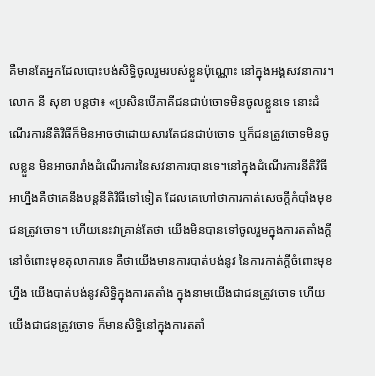គឺមានតែអ្នកដែលបោះបង់សិទ្ធិចូលរួមរបស់ខ្លួនប៉ុណ្ណោះ នៅក្នុងអង្គសវនាការ។
លោក នី សុខា បន្តថា៖ «ប្រសិនបើភាគីជនជាប់ចោទមិនចូលខ្លួនទេ នោះដំណើរការនីតិវិធីក៏មិនអាចថាដោយសារតែជនជាប់ចោទ ឬក៏ជនត្រូវចោទមិនចូលខ្លួន មិនអាចរារាំងដំណើរការនៃសវនាការបានទេ។នៅក្នុងដំណើរការនីតិវិធី អាហ្នឹងគឺថាគេនឹងបន្តនីតិវិធីទៅទៀត ដែលគេហៅថាការកាត់សេចក្តីកំបាំងមុខ ជនត្រូវចោទ។ ហើយនេះវាគ្រាន់តែថា យើងមិនបានទៅចូលរួមក្នុងការតតាំងក្តី នៅចំពោះមុខតុលាការទេ គឺថាយើងមានការបាត់បង់នូវ នៃការកាត់ក្តីចំពោះមុខហ្នឹង យើងបាត់បង់នូវសិទ្ធិក្នុងការតតាំង ក្នុងនាមយើងជាជនត្រូវចោទ ហើយយើងជាជនត្រូវចោទ ក៏មានសិទ្ធិនៅក្នុងការតតាំ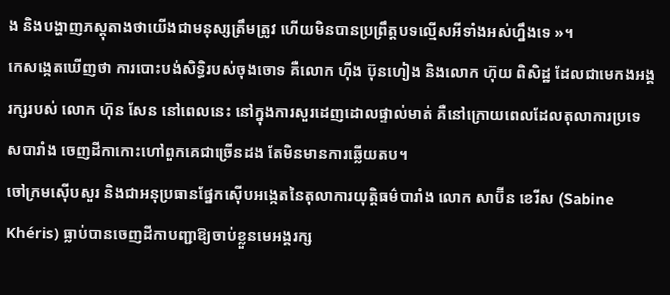ង និងបង្ហាញភស្តុតាងថាយើងជាមនុស្សត្រឹមត្រូវ ហើយមិនបានប្រព្រឹត្តបទល្មើសអីទាំងអស់ហ្នឹងទេ »។
កេសង្កេតឃើញថា ការបោះបង់សិទ្ធិរបស់ចុងចោទ គឺលោក ហ៊ីង ប៊ុនហៀង និងលោក ហ៊ុយ ពិសិដ្ឋ ដែលជាមេកងអង្គរក្សរបស់ លោក ហ៊ុន សែន នៅពេលនេះ នៅក្នុងការសួរដេញដោលផ្ទាល់មាត់ គឺនៅក្រោយពេលដែលតុលាការប្រទេសបារាំង ចេញដីកាកោះហៅពួកគេជាច្រើនដង តែមិនមានការឆ្លើយតប។
ចៅក្រមស៊ើបសួរ និងជាអនុប្រធានផ្នែកស៊ើបអង្កេតនៃតុលាការយុត្តិធម៌បារាំង លោក សាប៊ីន ខេរីស (Sabine Khéris) ធ្លាប់បានចេញដីកាបញ្ជាឱ្យចាប់ខ្លួនមេអង្គរក្ស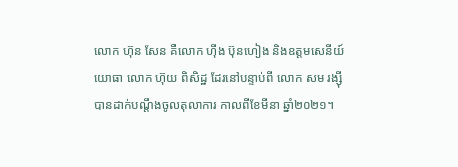លោក ហ៊ុន សែន គឺលោក ហ៊ីង ប៊ុនហៀង និងឧត្តមសេនីយ៍យោធា លោក ហ៊ុយ ពិសិដ្ឋ ដែរនៅបន្ទាប់ពី លោក សម រង្ស៊ី បានដាក់បណ្តឹងចូលតុលាការ កាលពីខែមីនា ឆ្នាំ២០២១។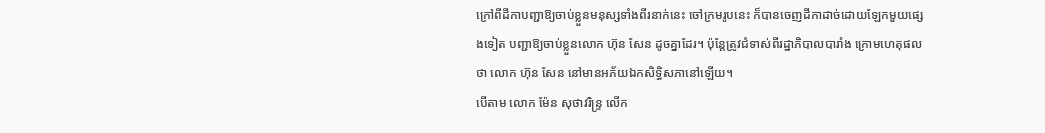ក្រៅពីដីកាបញ្ជាឱ្យចាប់ខ្លួនមនុស្សទាំងពីរនាក់នេះ ចៅក្រមរូបនេះ ក៏បានចេញដីកាដាច់ដោយឡែកមួយផ្សេងទៀត បញ្ជាឱ្យចាប់ខ្លួនលោក ហ៊ុន សែន ដូចគ្នាដែរ។ ប៉ុន្តែត្រូវជំទាស់ពីរដ្ឋាភិបាលបារាំង ក្រោមហេតុផលថា លោក ហ៊ុន សែន នៅមានអភ័យឯកសិទ្ធិសភានៅឡើយ។
បើតាម លោក ម៉ែន សុថាវរិន្ទ្រ លើក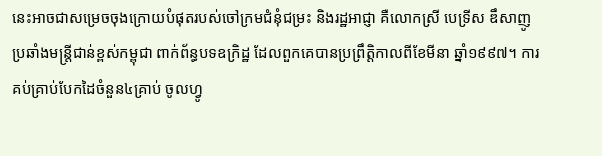នេះអាចជាសម្រេចចុងក្រោយបំផុតរបស់ចៅក្រមជំនុំជម្រះ និងរដ្ឋអាជ្ញា គឺលោកស្រី បេទ្រីស ឌឹសាញូ ប្រឆាំងមន្រ្តីជាន់ខ្ពស់កម្ពុជា ពាក់ព័ន្ធបទឧក្រិដ្ឋ ដែលពួកគេបានប្រព្រឹត្តិកាលពីខែមីនា ឆ្នាំ១៩៩៧។ ការគប់គ្រាប់បែកដៃចំនួន៤គ្រាប់ ចូលហ្វូ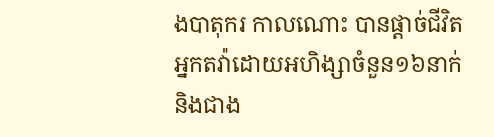ងបាតុករ កាលណោះ បានផ្តាច់ជីវិតអ្នកតវ៉ាដោយអហិង្សាចំនួន១៦នាក់ និងជាង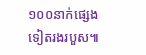១០០នាក់ផ្សេងទៀតរងរបួស៕